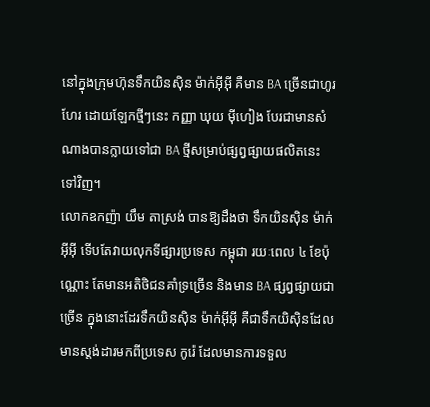នៅក្នុងក្រុមហ៊ុនទឹកយិនស៊ិន ម៉ាក់អ៊ីអ៊ី គឺមាន BA ច្រើនជាហូរហែរ ដោយឡែកថ្មីៗនេះ កញ្ញា ឃុយ ម៉ីហៀង បែរជាមានសំណាងបានក្លាយទៅជា BA ថ្មីសម្រាប់ផ្សព្វផ្សាយផលិតនេះទៅវិញ។
លោកឧកញ៉ា យឹម តាស្រង់ បានឱ្យដឹងថា ទឹកយិនស៊ិន ម៉ាក់អ៊ីអ៊ី ទើបតែវាយលុកទីផ្សារប្រទេស កម្ពុជា រយៈពេល ៤ ខែប៉ុណ្ណោះ តែមានអតិថិជនគាំទ្រច្រើន និងមាន BA ផ្សព្វផ្សាយជាច្រើន ក្នុងនោះដែរទឹកយិនស៊ិន ម៉ាក់អ៊ីអ៊ី គឺជាទឹកយិស៊ិនដែលមានស្តង់ដារមកពីប្រទេស កូរ៉េ ដែលមានការទទួល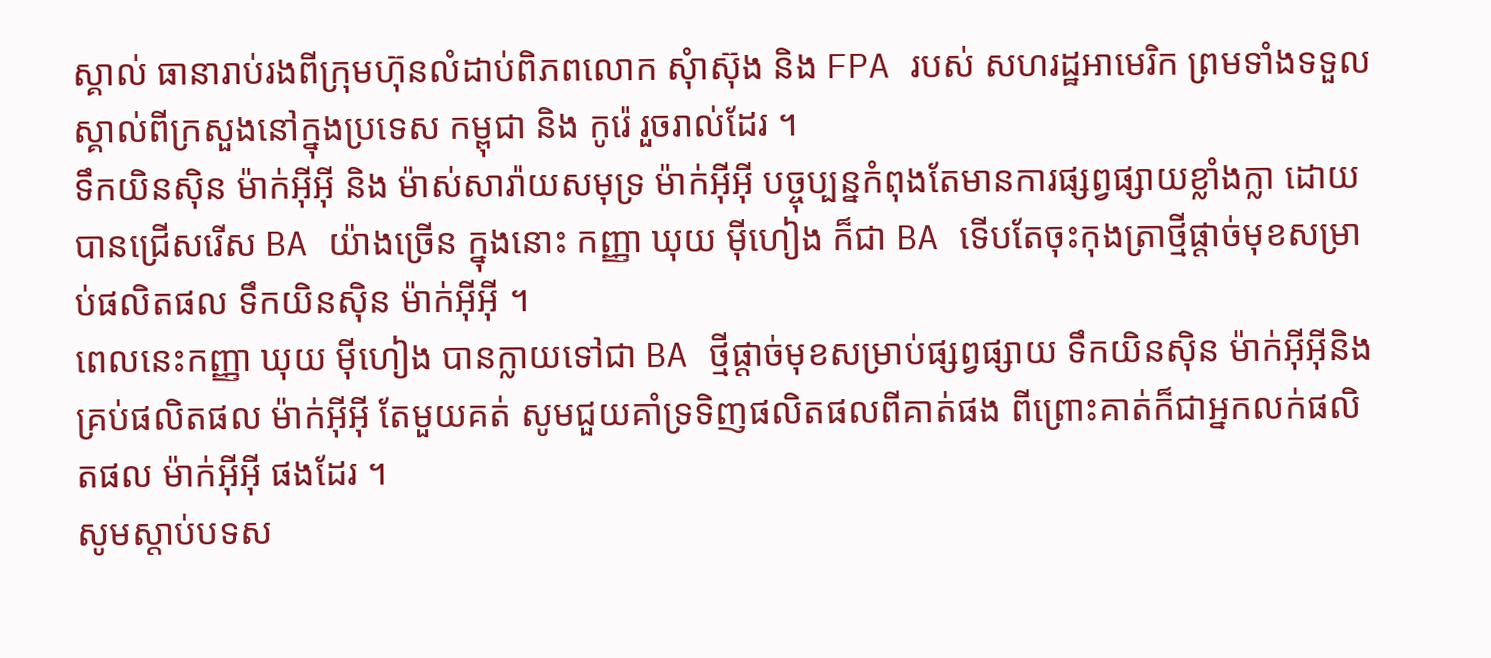ស្គាល់ ធានារាប់រងពីក្រុមហ៊ុនលំដាប់ពិភពលោក សុំាស៊ុង និង FPA របស់ សហរដ្ឋអាមេរិក ព្រមទាំងទទួលស្គាល់ពីក្រសួងនៅក្នុងប្រទេស កម្ពុជា និង កូរ៉េ រួចរាល់ដែរ ។
ទឹកយិនស៊ិន ម៉ាក់អ៊ីអ៊ី និង ម៉ាស់សារ៉ាយសមុទ្រ ម៉ាក់អ៊ីអ៊ី បច្ចុប្បន្នកំពុងតែមានការផ្សព្វផ្សាយខ្លាំងក្លា ដោយបានជ្រើសរើស BA យ៉ាងច្រើន ក្នុងនោះ កញ្ញា ឃុយ ម៉ីហៀង ក៏ជា BA ទើបតែចុះកុងត្រាថ្មីផ្តាច់មុខសម្រាប់ផលិតផល ទឹកយិនស៊ិន ម៉ាក់អ៊ីអ៊ី ។
ពេលនេះកញ្ញា ឃុយ ម៉ីហៀង បានក្លាយទៅជា BA ថ្មីផ្តាច់មុខសម្រាប់ផ្សព្វផ្សាយ ទឹកយិនស៊ិន ម៉ាក់អ៊ីអ៊ីនិងគ្រប់ផលិតផល ម៉ាក់អ៊ីអ៊ី តែមួយគត់ សូមជួយគាំទ្រទិញផលិតផលពីគាត់ផង ពីព្រោះគាត់ក៏ជាអ្នកលក់ផលិតផល ម៉ាក់អ៊ីអ៊ី ផងដែរ ។
សូមស្ដាប់បទស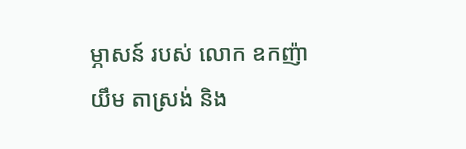ម្ភាសន៍ របស់ លោក ឧកញ៉ា យឹម តាស្រង់ និង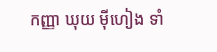កញ្ញា ឃុយ ម៉ីហៀង ទាំ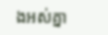ងអស់គ្នា